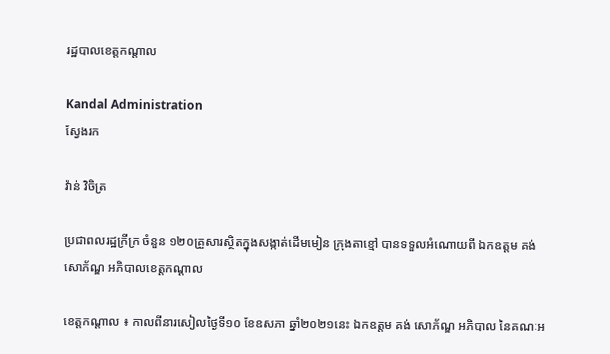រដ្ឋបាលខេត្តកណ្តាល

Kandal Administration
ស្វែងរក

វ៉ាន់ វិចិត្រ

ប្រជាពលរដ្ឋក្រីក្រ ចំនួន ១២០គ្រួសារស្ថិតក្នុងសង្កាត់ដើមមៀន ក្រុងតាខ្មៅ បានទទួលអំណោយពី ឯកឧត្តម គង់ សោភ័ណ្ឌ អភិបាលខេត្តកណ្តាល

ខេត្តកណ្តាល ៖ កាលពីនារសៀលថ្ងៃទី១០ ខែឧសភា ឆ្នាំ២០២១នេះ ឯកឧត្តម គង់ សោភ័ណ្ឌ អភិបាល នៃគណៈអ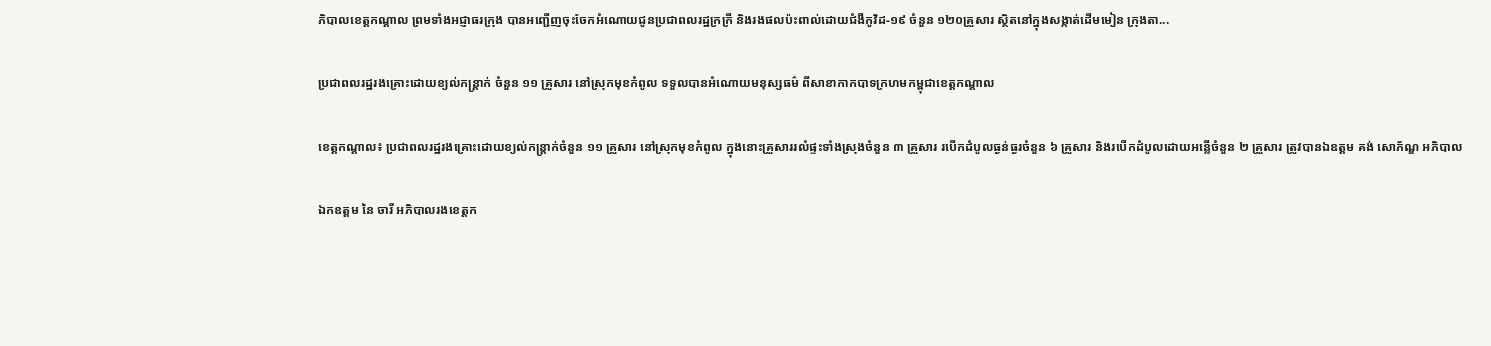ភិបាលខេត្តកណ្តាល ព្រមទាំងអជ្ញាធរក្រុង បានអញ្ជើញចុះចែកអំណោយជូនប្រជាពលរដ្ឋក្រក្រី និងរងផលប៉ះពាល់ដោយជំងឺកូវិដ-១៩ ចំនួន ១២០គ្រួសារ ស្ថិតនៅក្នុងសង្កាត់ដើមមៀន ក្រុងតា...

ប្រជាពលរដ្ឋរងគ្រោះដោយខ្យល់កន្ត្រាក់ ចំនួន ១១ គ្រួសារ នៅស្រុកមុខកំពូល ទទួលបានអំណោយមនុស្សធម៌ ពីសាខាកាកបាទក្រហមកម្ពុជាខេត្តកណ្ដាល

ខេត្តកណ្ដាល៖ ប្រជាពលរដ្ឋរងគ្រោះដោយខ្យល់កន្ត្រាក់ចំនួន ១១ គ្រួសារ នៅស្រុកមុខកំពូល ក្នុងនោះគ្រួសាររលំផ្ទះទាំងស្រុងចំនួន ៣ គ្រួសារ របើកដំបូលធ្ងន់ធ្ងរចំនួន ៦ គ្រួសារ និងរបើកដំបូលដោយអន្លើចំនួន ២ គ្រួសារ ត្រូវបានឯឧត្ដម គង់ សោភ័ណ្ឌ អភិបាល

ឯកឧត្ដម នៃ ចារី អភិបាលរងខេត្តក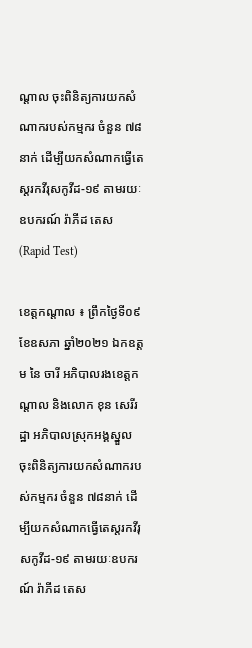ណ្ដាល ចុះពិនិត្យការយកសំណាករបស់កម្មករ ចំនួន ៧៨នាក់ ដើម្បីយកសំណាកធ្វើតេស្តរកវីរុសកូវីដ-១៩ តាមរយៈឧបករណ៍ រ៉ាភីដ តេស (Rapid Test)

ខេត្តកណ្តាល ៖ ព្រឹកថ្ងៃទី០៩ ខែឧសភា ឆ្នាំ២០២១ ឯកឧត្ដម នៃ ចារី អភិបាលរងខេត្តកណ្ដាល និងលោក ខុន សេរីរដ្ឋា អភិបាលស្រុកអង្គស្នួល ចុះពិនិត្យការយកសំណាករបស់កម្មករ ចំនួន ៧៨នាក់ ដើម្បីយកសំណាកធ្វើតេស្តរកវីរុសកូវីដ-១៩ តាមរយៈឧបករណ៍ រ៉ាភីដ តេស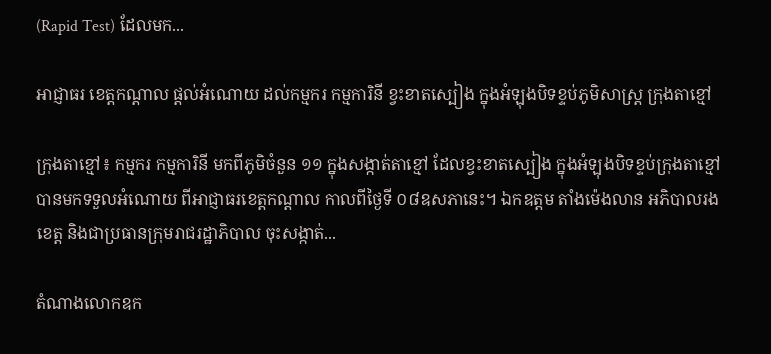(Rapid Test) ដែលមក...

អាជ្ញាធរ ខេត្តកណ្តាល ផ្តល់អំណោយ ដល់កម្មករ កម្មការិនី ខ្វះខាតស្បៀង ក្នុងអំឡុងបិទខ្ទប់ភូមិសាស្ត្រ ក្រុងតាខ្មៅ

ក្រុងតាខ្មៅ៖ កម្មករ កម្មការិនី មកពីភូមិចំនួន ១១ ក្នុងសង្កាត់តាខ្មៅ ដែលខ្វះខាតស្បៀង ក្នុងអំឡុងបិទខ្ទប់ក្រុងតាខ្មៅ បានមកទទួលអំណោយ ពីអាជ្ញាធរខេត្តកណ្តាល កាលពីថ្ងៃទី ០៨ឧសភានេះ។ ឯកឧត្ដម តាំងម៉េងលាន អភិបាលរងខេត្ត និងជាប្រធានក្រុមរាជរដ្ឋាភិបាល ចុះសង្កាត់...

តំណាងលោកឧក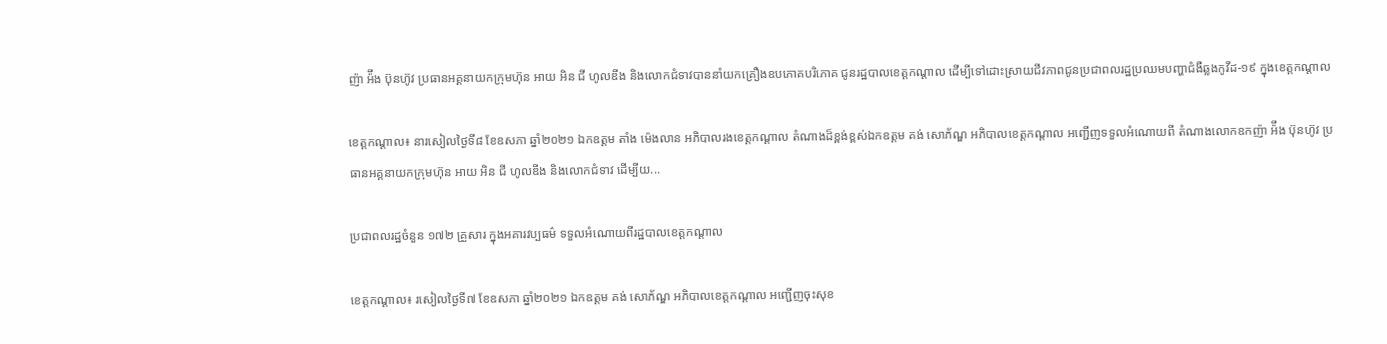ញ៉ា អ៉ឹង ប៊ុនហ៊ូវ ប្រធានអគ្គនាយកក្រុមហ៊ុន អាយ អិន ជី ហូលឌីង និងលោកជំទាវបាននាំយកគ្រឿងឧបភោគបរិភោគ ជូនរដ្ឋបាលខេត្តកណ្តាល ដើម្បីទៅដោះស្រាយជីវភាពជូនប្រជាពលរដ្ឋប្រឈមបញ្ហាជំងឺឆ្លងកូវីដ-១៩ ក្នុងខេត្តកណ្ដាល

ខេត្តកណ្តាល៖ នារសៀលថ្ងៃទី៨ ខែឧសភា ឆ្នាំ២០២១ ឯកឧត្តម តាំង ម៉េងលាន អភិបាលរងខេត្តកណ្តាល តំណាងដ៏ខ្ពង់ខ្ពស់ឯកឧត្តម គង់ សោភ័ណ្ឌ អភិបាលខេត្តកណ្តាល អញ្ជើញទទួលអំណោយពី តំណាងលោកឧកញ៉ា អ៉ឹង ប៊ុនហ៊ូវ ប្រធានអគ្គនាយកក្រុមហ៊ុន អាយ អិន ជី ហូលឌីង និងលោកជំទាវ ដើម្បីយ...

ប្រជាពលរដ្ឋចំនួន ១៧២ គ្រួសារ ក្នុងអគារវប្បធម៌ ទទួលអំណោយពីរដ្ឋបាលខេត្តកណ្ដាល

ខេត្តកណ្ដាល៖ រសៀលថ្ងៃទី៧ ខែឧសភា ឆ្នាំ២០២១ ឯកឧត្តម គង់ សោភ័ណ្ឌ អភិបាលខេត្តកណ្ដាល អញ្ជើញចុះសុខ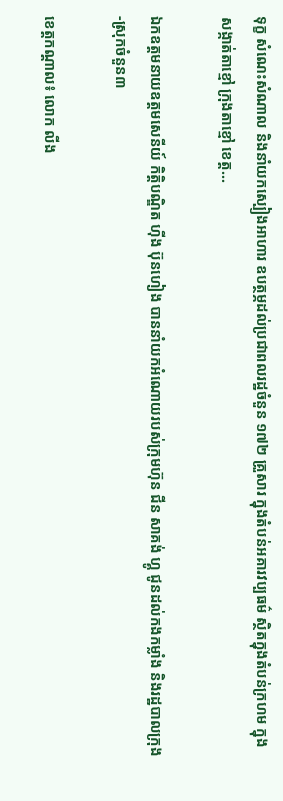ទុក្ខ សំណេះសំណាល និងនាំយកស្បៀងអាហារ ឧបត្ថម្ភដល់ប្រជាពលរដ្ឋចំនួន ១៧២ គ្រួសារ ក្នុងតំបន់អគារវប្បធម៌ ស្ថិតក្នុងតំបន់ក្រហម ក្នុងសង្កាត់តាខ្មៅ ក្រុងតាខ្មៅ ខេត្ត...

ឯកឧត្តមនាយឧត្តមសេនីយ៍ កិត្តិបណ្ឌិត ហ៊ីង ប៊ុនហៀង បាននាំយកអំណោយរបស់ក្រុមហ៊ុន ជីន សាគង់ ហ្គូ ជូនដល់កងកម្លាំង និងរដ្ឋបាលក្រុង-ស្រុកចំនួន៣

ខេត្តកណ្ដាល៖ លោក លីង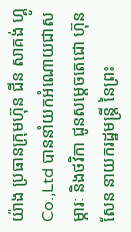យ៉ាង ប្រធានក្រុមហ៊ុន ជីន សាគង់ ហ្គូ Co.,Ltd បាននាំយកអំណោយជាសម្ភារៈ និងថវិកា ជូនសម្ដេចតេជោ ហ៊ុន សែន នាយករដ្ឋមន្ត្រី នៃព្រះ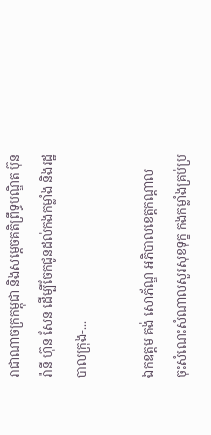រាជាណាចក្រកម្ពុជា និងសម្ដេចគតិព្រឹទ្ធបណ្ឌិត ប៊ុន រ៉ានី ហ៊ុន សែន ដើម្បីចែកជូនដល់កងកម្លាំង និងរដ្ឋបាលក្រុង-...

ឯកឧត្ដម គង់ សោភ័ណ្ឌ អភិបាលខេត្តកណ្ដាល ចុះសំណេះសំណាលសួរសុខទុក្ខ កងកម្លាំងគ្រប់ប្រ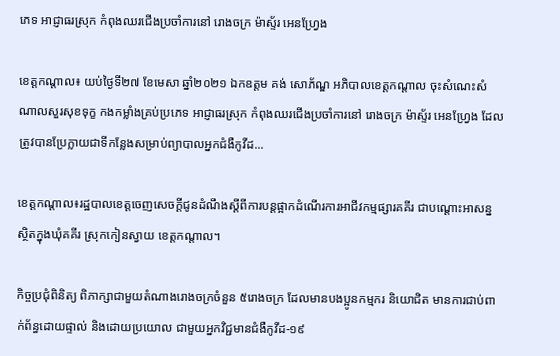ភេទ អាជ្ញាធរស្រុក កំពុងឈរជើងប្រចាំការនៅ រោងចក្រ ម៉ាស្ទ័រ អេនហ្វ្រែង

ខេត្តកណ្តាល៖ យប់ថ្ងៃទី២៧ ខែមេសា ឆ្នាំ២០២១ ឯកឧត្ដម គង់ សោភ័ណ្ឌ អភិបាលខេត្តកណ្ដាល ចុះសំណេះសំណាលសួរសុខទុក្ខ កងកម្លាំងគ្រប់ប្រភេទ អាជ្ញាធរស្រុក កំពុងឈរជើងប្រចាំការនៅ រោងចក្រ ម៉ាស្ទ័រ អេនហ្វ្រែង ដែលត្រូវបានប្រែក្លាយជាទីកន្លែងសម្រាប់ព្យាបាលអ្នកជំងឺកូវីដ...

ខេត្តកណ្តាល៖រដ្ឋបាលខេត្តចេញសេចក្តីជូនដំណឹងស្តីពីការបន្តផ្អាកដំណើរការអាជីវកម្មផ្សារគគីរ ជាបណ្តោះអាសន្ន ស្ថិតក្នុងឃុំគគីរ ស្រុកកៀនស្វាយ ខេត្តកណ្តាល។

កិច្ចប្រជុំពិនិត្យ ពិភាក្សាជាមួយតំណាងរោងចក្រចំនួន ៥រោងចក្រ ដែលមានបងប្អូនកម្មករ និយោជិត មានការជាប់ពាក់ព័ន្ធដោយផ្ទាល់ និងដោយប្រយោល ជាមួយអ្នកវិជ្ជមានជំងឺកូវីដ-១៩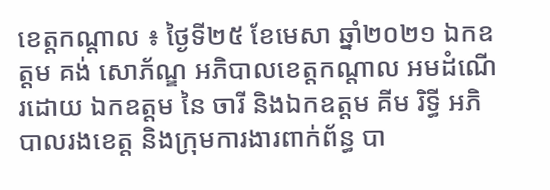ខេត្តកណ្តាល ៖ ថ្ងៃទី២៥ ខែមេសា ឆ្នាំ២០២១ ឯកឧត្ដម គង់ សោភ័ណ្ឌ អភិបាលខេត្តកណ្តាល អមដំណើរដោយ ឯកឧត្តម នៃ ចារី និងឯកឧត្តម គីម រិទ្ធី អភិបាលរងខេត្ត និងក្រុមការងារពាក់ព័ន្ធ បា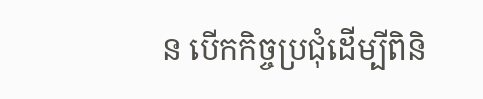ន បើកកិច្ចប្រជុំដើម្បីពិនិ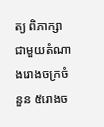ត្យ ពិភាក្សាជាមួយតំណាងរោងចក្រចំនួន ៥រោងច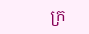ក្រ